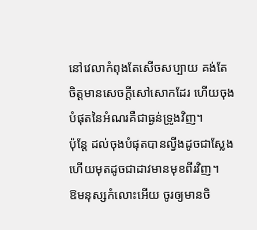នៅវេលាកំពុងតែសើចសប្បាយ គង់តែចិត្តមានសេចក្ដីសៅសោកដែរ ហើយចុងបំផុតនៃអំណរគឺជាធ្ងន់ទ្រូងវិញ។
ប៉ុន្តែ ដល់ចុងបំផុតបានល្វីងដូចជាស្លែង ហើយមុតដូចជាដាវមានមុខពីរវិញ។
ឱមនុស្សកំលោះអើយ ចូរឲ្យមានចិ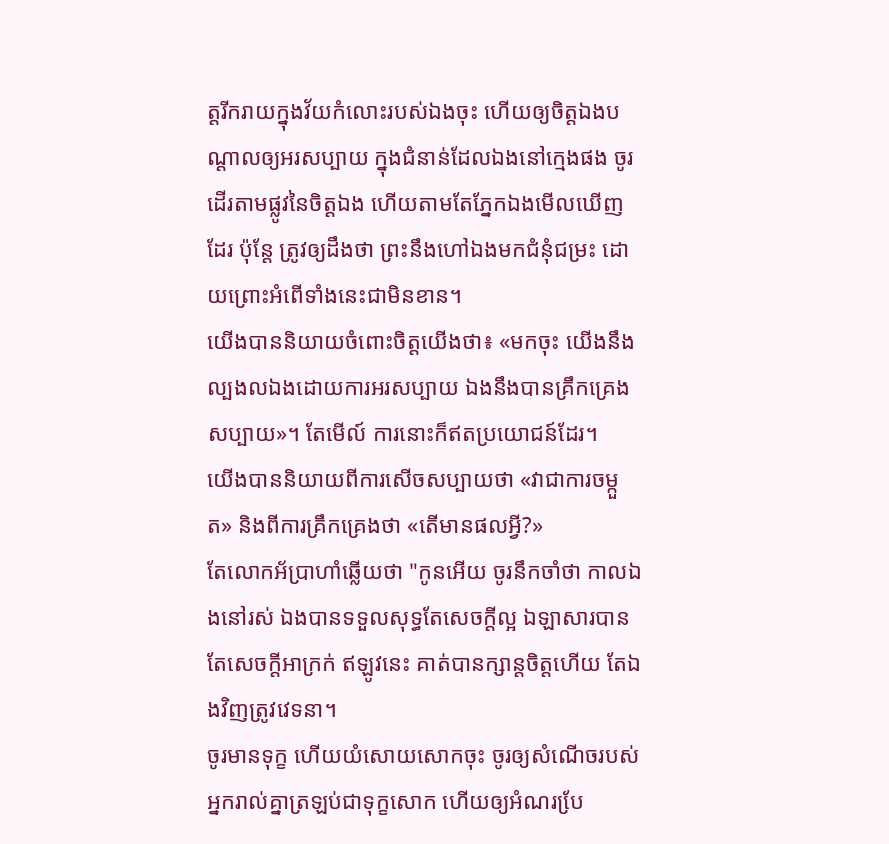ត្តរីករាយក្នុងវ័យកំលោះរបស់ឯងចុះ ហើយឲ្យចិត្តឯងបណ្ដាលឲ្យអរសប្បាយ ក្នុងជំនាន់ដែលឯងនៅក្មេងផង ចូរដើរតាមផ្លូវនៃចិត្តឯង ហើយតាមតែភ្នែកឯងមើលឃើញដែរ ប៉ុន្តែ ត្រូវឲ្យដឹងថា ព្រះនឹងហៅឯងមកជំនុំជម្រះ ដោយព្រោះអំពើទាំងនេះជាមិនខាន។
យើងបាននិយាយចំពោះចិត្តយើងថា៖ «មកចុះ យើងនឹងល្បងលឯងដោយការអរសប្បាយ ឯងនឹងបានគ្រឹកគ្រេងសប្បាយ»។ តែមើល៍ ការនោះក៏ឥតប្រយោជន៍ដែរ។
យើងបាននិយាយពីការសើចសប្បាយថា «វាជាការចម្កួត» និងពីការគ្រឹកគ្រេងថា «តើមានផលអ្វី?»
តែលោកអ័ប្រាហាំឆ្លើយថា "កូនអើយ ចូរនឹកចាំថា កាលឯងនៅរស់ ឯងបានទទួលសុទ្ធតែសេចក្តីល្អ ឯឡាសារបានតែសេចក្តីអាក្រក់ ឥឡូវនេះ គាត់បានក្សាន្តចិត្តហើយ តែឯងវិញត្រូវវេទនា។
ចូរមានទុក្ខ ហើយយំសោយសោកចុះ ចូរឲ្យសំណើចរបស់អ្នករាល់គ្នាត្រឡប់ជាទុក្ខសោក ហើយឲ្យអំណរបែ្រ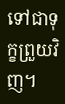ទៅជាទុក្ខព្រួយវិញ។